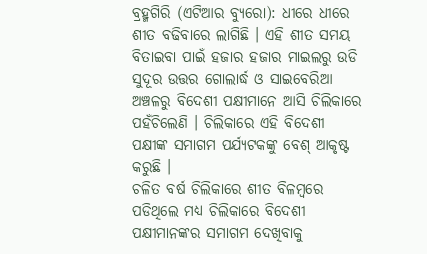ବ୍ରହ୍ମଗିରି (ଏଟିଆର ବ୍ୟୁରୋ): ଧୀରେ ଧୀରେ ଶୀତ ବଢିବାରେ ଲାଗିଛି । ଏହି ଶୀତ ସମୟ ବିତାଇବା ପାଇଁ ହଜାର ହଜାର ମାଇଲରୁ ଉଡି ସୁଦୂର ଉତ୍ତର ଗୋଲାର୍ଦ୍ଧ ଓ ସାଇବେରିଆ ଅଞ୍ଚଳରୁ ବିଦେଶୀ ପକ୍ଷୀମାନେ ଆସି ଚିଲିକାରେ ପହଁଚିଲେଣି । ଚିଲିକାରେ ଏହି ବିଦେଶୀ ପକ୍ଷୀଙ୍କ ସମାଗମ ପର୍ଯ୍ୟଟକଙ୍କୁ ବେଶ୍ ଆକୃଷ୍ଟ କରୁଛି ।
ଚଳିତ ବର୍ଷ ଚିଲିକାରେ ଶୀତ ବିଳମ୍ବରେ ପଡିଥିଲେ ମଧ୍ୟ ଚିଲିକାରେ ବିଦେଶୀ ପକ୍ଷୀମାନଙ୍କର ସମାଗମ ଦେଖିବାକୁ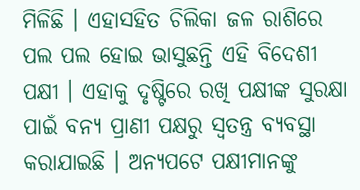ମିଳିଛି । ଏହାସହିତ ଚିଲିକା ଜଳ ରାଶିରେ ପଲ ପଲ ହୋଇ ଭାସୁଛନ୍ତି ଏହି ବିଦେଶୀ ପକ୍ଷୀ । ଏହାକୁ ଦୃଷ୍ଟିରେ ରଖି ପକ୍ଷୀଙ୍କ ସୁରକ୍ଷା ପାଇଁ ବନ୍ୟ ପ୍ରାଣୀ ପକ୍ଷରୁ ସ୍ୱତନ୍ତ୍ର ବ୍ୟବସ୍ଥା କରାଯାଇଛି । ଅନ୍ୟପଟେ ପକ୍ଷୀମାନଙ୍କୁ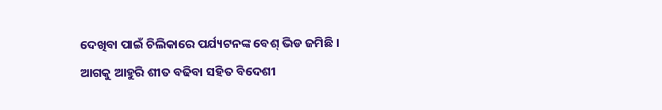ଦେଖିବା ପାଇଁ ଚିଲିକାରେ ପର୍ଯ୍ୟଟନଙ୍କ ବେଶ୍ ଭିଡ ଜମିଛି । ଆଗକୁ ଆହୁରି ଶୀତ ବଢିବା ସହିତ ବିଦେଶୀ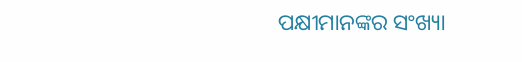ପକ୍ଷୀମାନଙ୍କର ସଂଖ୍ୟା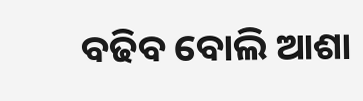ବଢିବ ବୋଲି ଆଶା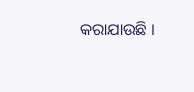କରାଯାଉଛି ।